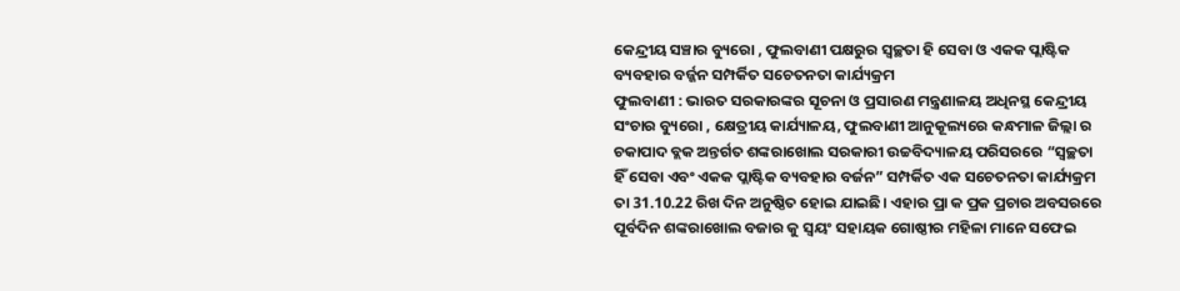କେନ୍ଦ୍ରୀୟ ସଞ୍ଚାର ବ୍ୟୁରୋ , ଫୁଲବାଣୀ ପକ୍ଷରୁର ସ୍ୱଚ୍ଛତା ହି ସେବା ଓ ଏକକ ପ୍ଲାଷ୍ଟିକ ବ୍ୟବହାର ବର୍ଜ୍ଜନ ସମ୍ପର୍କିତ ସଚେତନତା କାର୍ଯ୍ୟକ୍ରମ
ଫୁଲବାଣୀ : ଭାରତ ସରକାରଙ୍କର ସୂଚନା ଓ ପ୍ରସାରଣ ମନ୍ତ୍ରଣାଳୟ ଅଧିନସ୍ଥ କେନ୍ଦ୍ରୀୟ ସଂଚାର ବ୍ୟୁରୋ , କ୍ଷେତ୍ରୀୟ କାର୍ଯ୍ୟାଳୟ, ଫୁଲବାଣୀ ଆନୁକୂଲ୍ୟରେ କନ୍ଧମାଳ ଜିଲ୍ଲା ର ଚକାପାଦ ବ୍ଲକ ଅନ୍ତର୍ଗତ ଶଙ୍କରାଖୋଲ ସରକାରୀ ଉଚ୍ଚବିଦ୍ୟାଳୟ ପରିସରରେ “ସ୍ୱଚ୍ଛତା ହିଁ ସେବା ଏବଂ ଏକକ ପ୍ଲାଷ୍ଟିକ ବ୍ୟବହାର ବର୍ଜନ” ସମ୍ପର୍କିତ ଏକ ସଚେତନତା କାର୍ଯ୍ୟକ୍ରମ ତା 31.10.22 ରିଖ ଦିନ ଅନୁଷ୍ଠିତ ହୋଇ ଯାଇଛି। ଏହାର ପ୍ରା କ ପ୍ରକ ପ୍ରଚାର ଅବସରରେ ପୂର୍ବଦିନ ଶଙ୍କରାଖୋଲ ବଜାର କୁ ସ୍ୱୟଂ ସହାୟକ ଗୋଷ୍ଠୀର ମହିଳା ମାନେ ସଫେଇ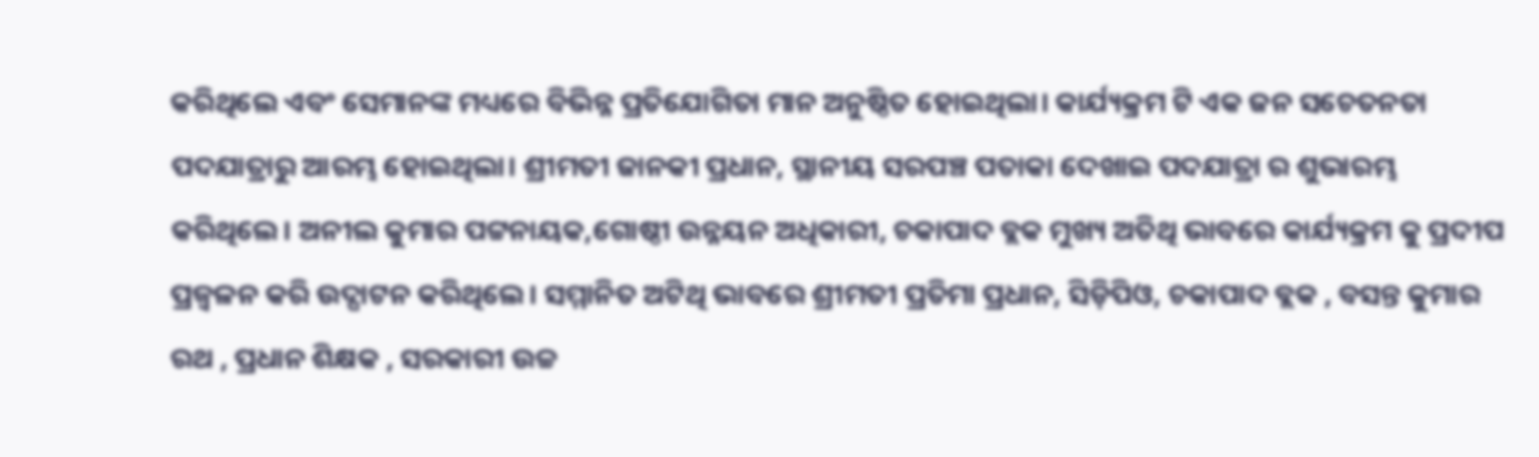କରିଥିଲେ ଏବଂ ସେମାନଙ୍କ ମଧ୍ୟରେ ବିଭିନ୍ନ ପ୍ରତିଯୋଗିତା ମାନ ଅନୁଷ୍ଠିତ ହୋଇଥିଲା। କାର୍ଯ୍ୟକ୍ରମ ଟି ଏକ ଜନ ସଚେତନତା ପଦଯାତ୍ରାରୁ ଆରମ୍ଭ ହୋଇଥିଲା। ଶ୍ରୀମତୀ ଜାନକୀ ପ୍ରଧାନ, ସ୍ଥାନୀୟ ସରପଞ୍ଚ ପତାକା ଦେଖାଇ ପଦଯାତ୍ରା ର ଶୁଭାରମ୍ଭ କରିଥିଲେ। ଅନୀଲ କୁମାର ପଟ୍ଟନାୟକ,ଗୋଷ୍ଠୀ ଉନ୍ନୟନ ଅଧିକାରୀ, ଚକାପାଦ ବ୍ଲକ ମୁଖ୍ୟ ଅତିଥି ଭାବରେ କାର୍ଯ୍ୟକ୍ରମ କୁ ପ୍ରଦୀପ ପ୍ରଜ୍ବଳନ କରି ଉଦ୍ଘାଟନ କରିଥିଲେ। ସମ୍ମାନିତ ଅଟିଥି ଭାବରେ ଶ୍ରୀମତୀ ପ୍ରତିମା ପ୍ରଧାନ, ସିଡ଼ିପିଓ, ଚକାପାଦ ବ୍ଲକ , ବସନ୍ତ କୁମାର ରଥ , ପ୍ରଧାନ ଶିକ୍ଷକ , ସରକାରୀ ଉଚ୍ଚ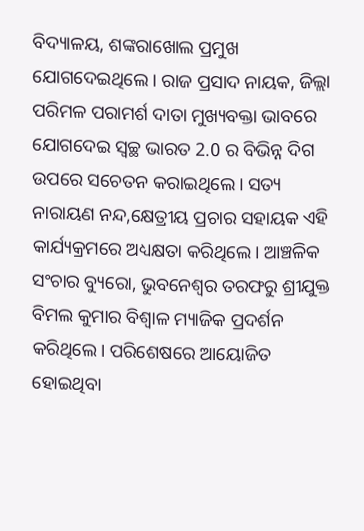ବିଦ୍ୟାଳୟ, ଶଙ୍କରାଖୋଲ ପ୍ରମୁଖ ଯୋଗଦେଇଥିଲେ। ରାଜ ପ୍ରସାଦ ନାୟକ, ଜିଲ୍ଲା ପରିମଳ ପରାମର୍ଶ ଦାତା ମୁଖ୍ୟବକ୍ତା ଭାବରେ ଯୋଗଦେଇ ସ୍ୱଚ୍ଛ ଭାରତ 2.0 ର ବିଭିନ୍ନ ଦିଗ ଉପରେ ସଚେତନ କରାଇଥିଲେ। ସତ୍ୟ ନାରାୟଣ ନନ୍ଦ,କ୍ଷେତ୍ରୀୟ ପ୍ରଚାର ସହାୟକ ଏହି କାର୍ଯ୍ୟକ୍ରମରେ ଅଧ୍ୟକ୍ଷତା କରିଥିଲେ। ଆଞ୍ଚଳିକ ସଂଚାର ବ୍ୟୁରୋ, ଭୁବନେଶ୍ୱର ତରଫରୁ ଶ୍ରୀଯୁକ୍ତ ବିମଲ କୁମାର ବିଶ୍ବାଳ ମ୍ୟାଜିକ ପ୍ରଦର୍ଶନ କରିଥିଲେ। ପରିଶେଷରେ ଆୟୋଜିତ ହୋଇଥିବା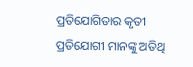ପ୍ରତିଯୋଗିତାର କୃତୀ ପ୍ରତିଯୋଗୀ ମାନଙ୍କୁ ଅତିଥି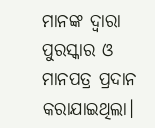ମାନଙ୍କ ଦ୍ୱାରା ପୁରସ୍କାର ଓ ମାନପତ୍ର ପ୍ରଦାନ କରାଯାଇଥିଲା।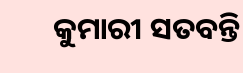କୁମାରୀ ସତବନ୍ତି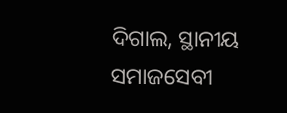ଦିଗାଲ, ସ୍ଥାନୀୟ ସମାଜସେବୀ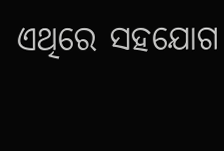ଏଥିରେ ସହଯୋଗ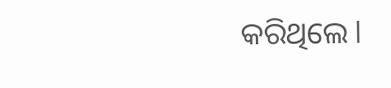କରିଥିଲେ l